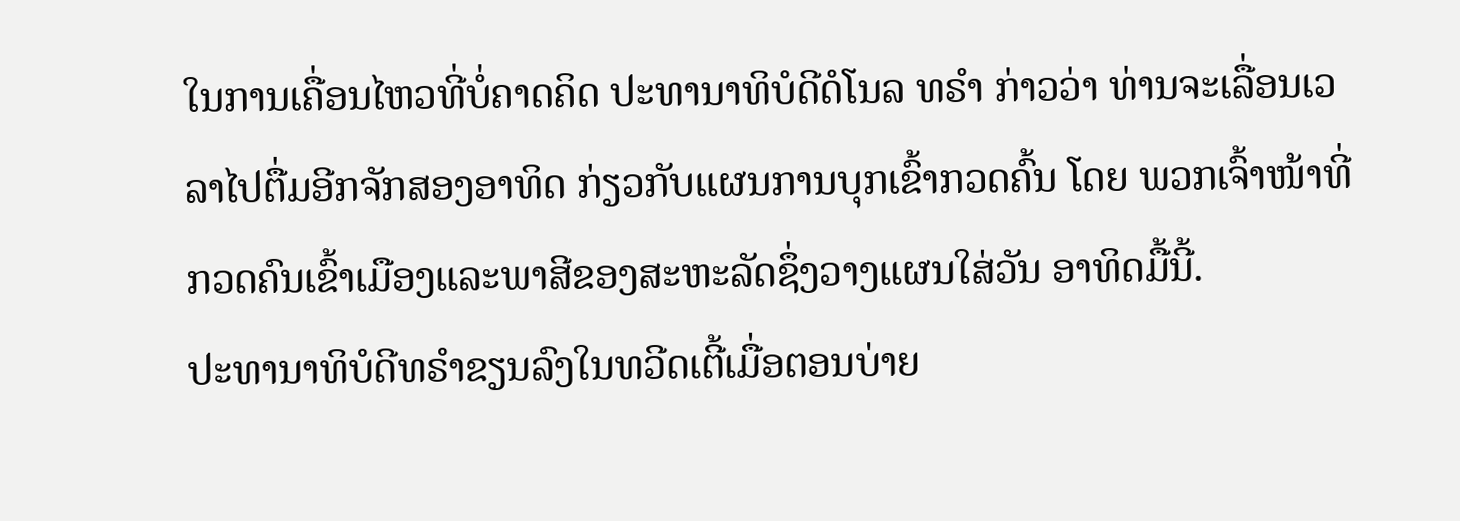ໃນການເຄື່ອນໄຫວທີ່ບໍ່ຄາດຄິດ ປະທານາທິບໍດີດໍໂນລ ທຣຳ ກ່າວວ່າ ທ່ານຈະເລື່ອນເວລາໄປຕື່ມອີກຈັກສອງອາທິດ ກ່ຽວກັບແຜນການບຸກເຂົ້າກວດຄົ້ນ ໂດຍ ພວກເຈົ້າໜ້າທີ່ກວດຄົນເຂົ້າເມືອງແລະພາສີຂອງສະຫະລັດຊຶ່ງວາງແຜນໃສ່ວັນ ອາທິດມື້ນີ້.
ປະທານາທິບໍດີທຣຳຂຽນລົງໃນທວີດເຕີ້ເມື່ອຕອນບ່າຍ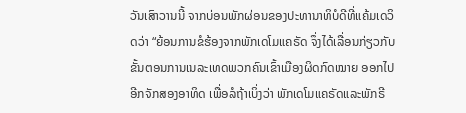ວັນເສົາວານນີ້ ຈາກບ່ອນພັກຜ່ອນຂອງປະທານາທິບໍດີທີ່ແຄ້ມເດວິດວ່າ “ຍ້ອນການຂໍຮ້ອງຈາກພັກເດໂມແຄຣັດ ຈຶ່ງໄດ້ເລື່ອນກ່ຽວກັບຂັ້ນຕອນການເນລະເທດພວກຄົນເຂົ້າເມືອງຜິດກົດໝາຍ ອອກໄປອີກຈັກສອງອາທິດ ເພື່ອລໍຖ້າເບິ່ງວ່າ ພັກເດໂມແຄຣັດແລະພັກຣີ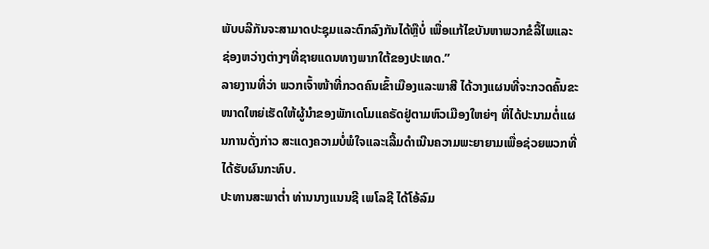ພັບບລີກັນຈະສາມາດປະຊຸມແລະຕົກລົງກັນໄດ້ຫຼືບໍ່ ເພື່ອແກ້ໄຂບັນຫາພວກຂໍລີ້ໄພແລະຊ່ອງຫວ່າງຕ່າງໆທີ່ຊາຍແດນທາງພາກໃຕ້ຂອງປະເທດ.”
ລາຍງານທີ່ວ່າ ພວກເຈົ້າໜ້າທີ່ກວດຄົນເຂົ້າເມືອງແລະພາສີ ໄດ້ວາງແຜນທີ່ຈະກວດຄົ້ນຂະໜາດໃຫຍ່ເຮັດໃຫ້ຜູ້ນຳຂອງພັກເດໂມແຄຣັດຢູ່ຕາມຫົວເມືອງໃຫຍ່ໆ ທີ່ໄດ້ປະນາມຕໍ່ແຜນການດັ່ງກ່າວ ສະແດງຄວາມບໍ່ພໍໃຈແລະເລີ້ມດຳເນີນຄວາມພະຍາຍາມເພື່ອຊ່ວຍພວກທີ່ໄດ້ຮັບຜົນກະທົບ.
ປະທານສະພາຕ່ຳ ທ່ານນາງແນນຊີ ເພໂລຊີ ໄດ້ໂອ້ລົມ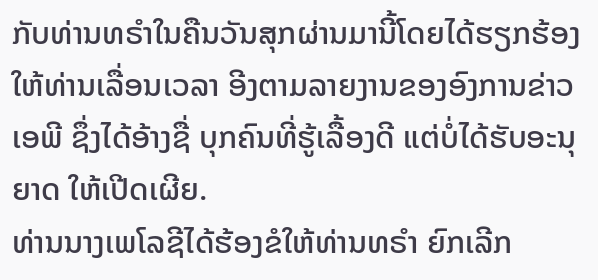ກັບທ່ານທຣຳໃນຄືນວັນສຸກຜ່ານມານີ້ໂດຍໄດ້ຮຽກຮ້ອງໃຫ້ທ່ານເລື່ອນເວລາ ອີງຕາມລາຍງານຂອງອົງການຂ່າວເອພີ ຊຶ່ງໄດ້ອ້າງຊື່ ບຸກຄົນທີ່ຮູ້ເລື້ອງດີ ແຕ່ບໍ່ໄດ້ຮັບອະນຸຍາດ ໃຫ້ເປີດເຜີຍ.
ທ່ານນາງເພໂລຊີໄດ້ຮ້ອງຂໍໃຫ້ທ່ານທຣຳ ຍົກເລີກ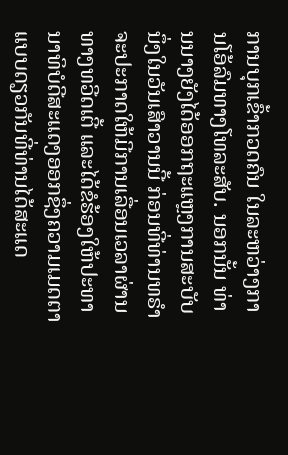ການບຸກເຂົ້າກວດຄົນ ໃນລະຫວ່າງການໂອ້ລົມທາງໂທລະສັບ. ນອກນັ້ນ ທ່ານນາງຍັງໄດ້ອອກຖະແຫຼງການສະບັບນຶ່ງໃນວັນເສົາວານນີ້ ກ່ອນທີ່ທ່ານທຣຳຈະປະກາດໃຫ້ມີການເລື່ອນເວລາຜ່ານທາງທວີດເຕີ້ ແລະໄດ້ຂໍຮ້ອງໃຫ້ປະທານາທິບໍດີສະແດງອອກຊຶ່ງຄວາມເມດຕາແບບດຽວກັນທີ່ທ່ານໄດ້ສະແດ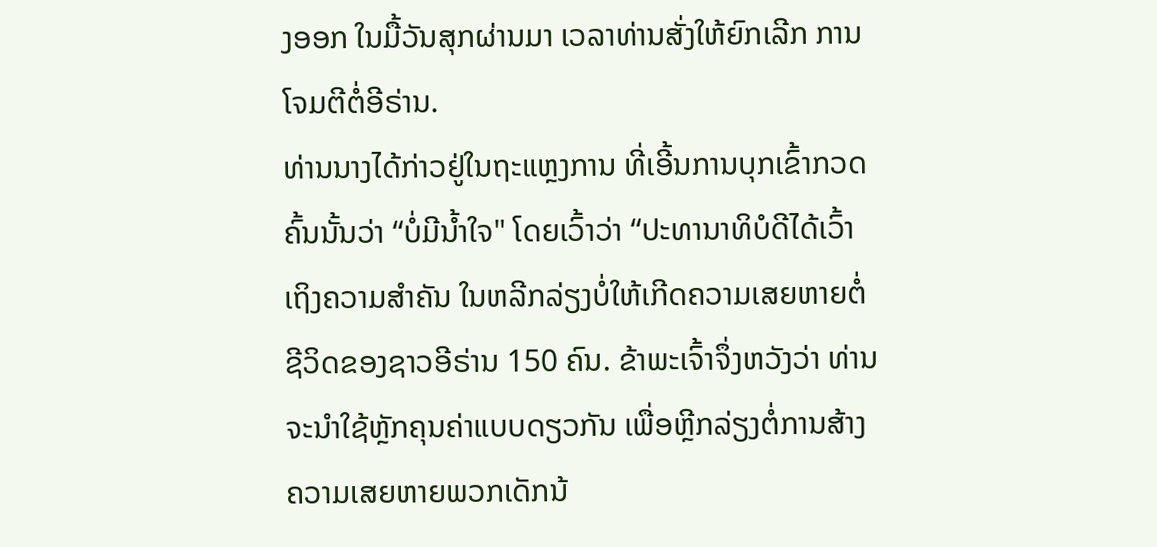ງອອກ ໃນມື້ວັນສຸກຜ່ານມາ ເວລາທ່ານສັ່ງໃຫ້ຍົກເລີກ ການໂຈມຕີຕໍ່ອີຣ່ານ.
ທ່ານນາງໄດ້ກ່າວຢູ່ໃນຖະແຫຼງການ ທີ່ເອີ້ນການບຸກເຂົ້າກວດຄົ້ນນັ້ນວ່າ “ບໍ່ມີນ້ຳໃຈ" ໂດຍເວົ້າວ່າ “ປະທານາທິບໍດີໄດ້ເວົ້າເຖິງຄວາມສຳຄັນ ໃນຫລີກລ່ຽງບໍ່ໃຫ້ເກີດຄວາມເສຍຫາຍຕໍ່ຊີວິດຂອງຊາວອີຣ່ານ 150 ຄົນ. ຂ້າພະເຈົ້າຈຶ່ງຫວັງວ່າ ທ່ານຈະນຳໃຊ້ຫຼັກຄຸນຄ່າແບບດຽວກັນ ເພື່ອຫຼີກລ່ຽງຕໍ່ການສ້າງຄວາມເສຍຫາຍພວກເດັກນ້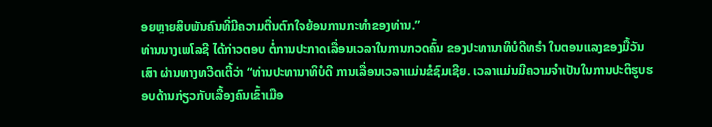ອຍຫຼາຍສິບພັນຄົນທີ່ມີຄວາມຕື່ນຕົກໃຈຍ້ອນການກະທຳຂອງທ່ານ.”
ທ່ານນາງເພໂລຊີ ໄດ້ກ່າວຕອບ ຕໍ່ການປະກາດເລື່ອນເວລາໃນການກວດຄົ້ນ ຂອງປະທານາທິບໍດີທຣຳ ໃນຕອນແລງຂອງມື້ວັນເສົາ ຜ່ານທາງທວີດເຕີ້ວ່າ “ທ່ານປະທານາທິບໍດີ ການເລື່ອນເວລາແມ່ນຂໍຊົມເຊີຍ. ເວລາແມ່ນມີຄວາມຈຳເປັນໃນການປະຕິຮູບຮອບດ້ານກ່ຽວກັບເລື້ອງຄົນເຂົ້າເມືອ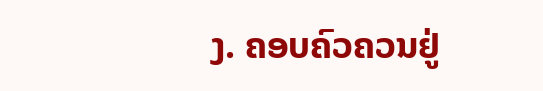ງ. ຄອບຄົວຄວນຢູ່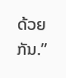ດ້ວຍກັນ.”